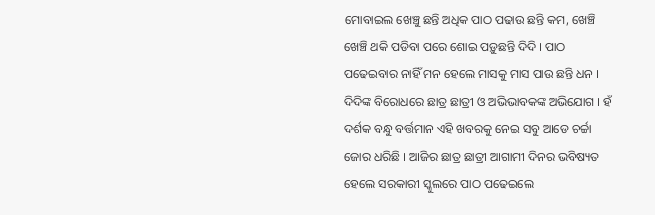ମୋବାଇଲ ଖେଞ୍ଚୁ ଛନ୍ତି ଅଧିକ ପାଠ ପଢାଉ ଛନ୍ତି କମ, ଖେଞ୍ଚି ଖେଞ୍ଚି ଥକି ପଡିବା ପରେ ଶୋଇ ପଡ଼ୁଛନ୍ତି ଦିଦି । ପାଠ ପଢେଇବାର ନାହିଁ ମନ ହେଲେ ମାସକୁ ମାସ ପାଉ ଛନ୍ତି ଧନ । ଦିଦିଙ୍କ ବିରୋଧରେ ଛାତ୍ର ଛାତ୍ରୀ ଓ ଅଭିଭାବକଙ୍କ ଅଭିଯୋଗ । ହଁ ଦର୍ଶକ ବନ୍ଧୁ ବର୍ତ୍ତମାନ ଏହି ଖବରକୁ ନେଇ ସବୁ ଆଡେ ଚର୍ଚ୍ଚା ଜୋର ଧରିଛି । ଆଜିର ଛାତ୍ର ଛାତ୍ରୀ ଆଗାମୀ ଦିନର ଭବିଷ୍ୟତ ହେଲେ ସରକାରୀ ସ୍କୁଲରେ ପାଠ ପଢେଇଲେ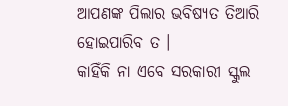ଆପଣଙ୍କ ପିଲାର ଭବିଷ୍ୟତ ତିଆରି ହୋଇପାରିବ ତ ।
କାହିଁକି ନା ଏବେ ସରକାରୀ ସ୍କୁଲ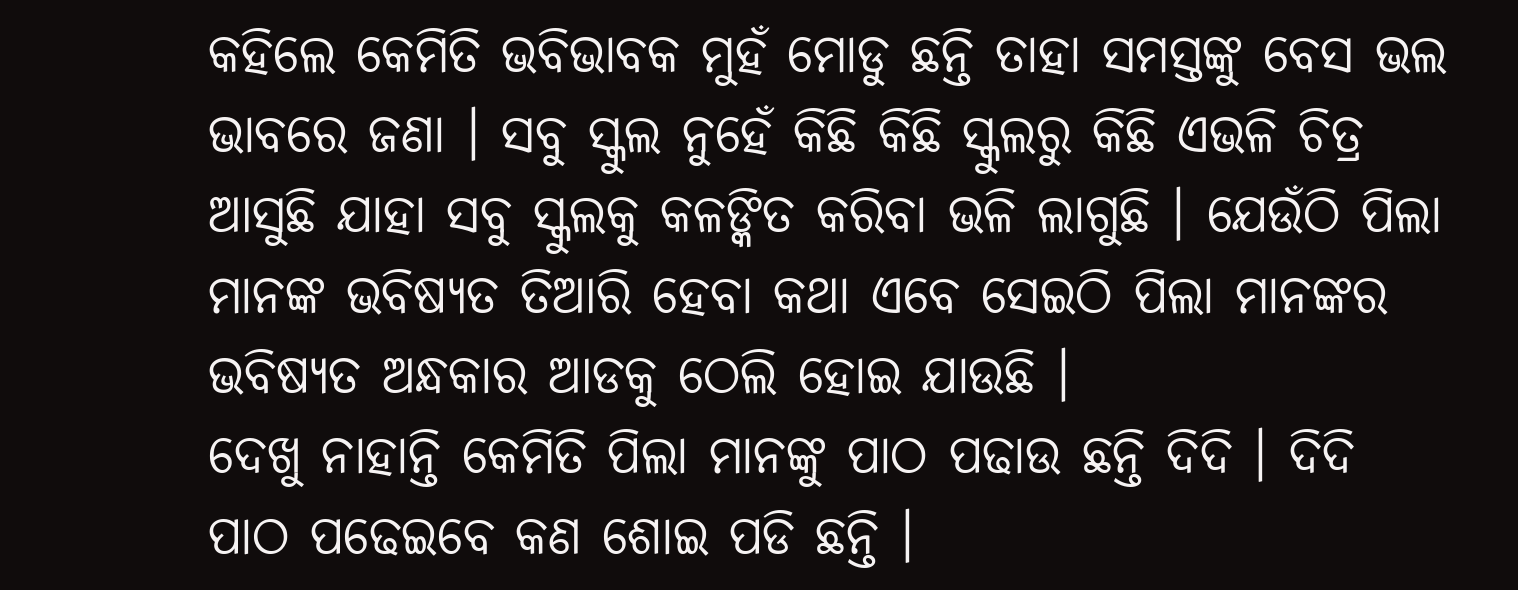କହିଲେ କେମିତି ଭବିଭାବକ ମୁହଁ ମୋଡୁ ଛନ୍ତି ତାହା ସମସ୍ତଙ୍କୁ ବେସ ଭଲ ଭାବରେ ଜଣା । ସବୁ ସ୍କୁଲ ନୁହେଁ କିଛି କିଛି ସ୍କୁଲରୁ କିଛି ଏଭଳି ଚିତ୍ର ଆସୁଛି ଯାହା ସବୁ ସ୍କୁଲକୁ କଳଙ୍କିତ କରିବା ଭଳି ଲାଗୁଛି । ଯେଉଁଠି ପିଲା ମାନଙ୍କ ଭବିଷ୍ୟତ ତିଆରି ହେବା କଥା ଏବେ ସେଇଠି ପିଲା ମାନଙ୍କର ଭବିଷ୍ୟତ ଅନ୍ଧକାର ଆଡକୁ ଠେଲି ହୋଇ ଯାଉଛି ।
ଦେଖୁ ନାହାନ୍ତି କେମିତି ପିଲା ମାନଙ୍କୁ ପାଠ ପଢାଉ ଛନ୍ତି ଦିଦି । ଦିଦି ପାଠ ପଢେଇବେ କଣ ଶୋଇ ପଡି ଛନ୍ତି ।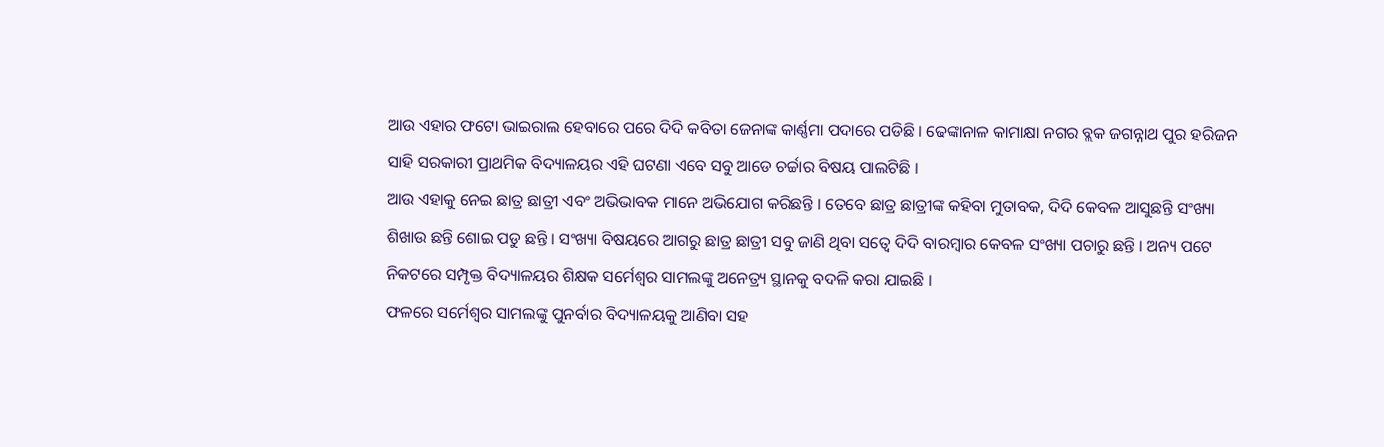ଆଉ ଏହାର ଫଟୋ ଭାଇରାଲ ହେବାରେ ପରେ ଦିଦି କବିତା ଜେନାଙ୍କ କାର୍ଣ୍ଣମା ପଦାରେ ପଡିଛି । ଢେଙ୍କାନାଳ କାମାକ୍ଷା ନଗର ବ୍ଲକ ଜଗନ୍ନାଥ ପୁର ହରିଜନ ସାହି ସରକାରୀ ପ୍ରାଥମିକ ବିଦ୍ୟାଳୟର ଏହି ଘଟଣା ଏବେ ସବୁ ଆଡେ ଚର୍ଚ୍ଚାର ବିଷୟ ପାଲଟିଛି ।
ଆଉ ଏହାକୁ ନେଇ ଛାତ୍ର ଛାତ୍ରୀ ଏବଂ ଅଭିଭାବକ ମାନେ ଅଭିଯୋଗ କରିଛନ୍ତି । ତେବେ ଛାତ୍ର ଛାତ୍ରୀଙ୍କ କହିବା ମୁତାବକ, ଦିଦି କେବଳ ଆସୁଛନ୍ତି ସଂଖ୍ୟା ଶିଖାଉ ଛନ୍ତି ଶୋଇ ପଡୁ ଛନ୍ତି । ସଂଖ୍ୟା ବିଷୟରେ ଆଗରୁ ଛାତ୍ର ଛାତ୍ରୀ ସବୁ ଜାଣି ଥିବା ସତ୍ବେ ଦିଦି ବାରମ୍ବାର କେବଳ ସଂଖ୍ୟା ପଚାରୁ ଛନ୍ତି । ଅନ୍ୟ ପଟେ ନିକଟରେ ସମ୍ପୃକ୍ତ ବିଦ୍ୟାଳୟର ଶିକ୍ଷକ ସର୍ମେଶ୍ଵର ସାମଲଙ୍କୁ ଅନେତ୍ର୍ୟ ସ୍ଥାନକୁ ବଦଳି କରା ଯାଇଛି ।
ଫଳରେ ସର୍ମେଶ୍ଵର ସାମଲଙ୍କୁ ପୁନର୍ବାର ବିଦ୍ୟାଳୟକୁ ଆଣିବା ସହ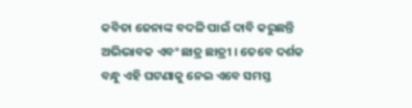କବିତା ଜେନାଙ୍କ ବଦଳି ପାଇଁ ଦାବି କରୁଛନ୍ତି ଅଭିଭାବକ ଏବଂ ଛାତ୍ର ଛାତ୍ରୀ । ତେବେ ଦର୍ଶକ ବନ୍ଧୁ ଏହି ଘଟଣାକୁ ନେଇ ଏବେ ସମସ୍ତ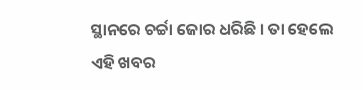ସ୍ଥାନରେ ଚର୍ଚ୍ଚା ଜୋର ଧରିଛି । ତା ହେଲେ ଏହି ଖବର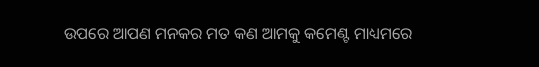ଉପରେ ଆପଣ ମନକର ମତ କଣ ଆମକୁ କମେଣ୍ଟ ମାଧ୍ୟମରେ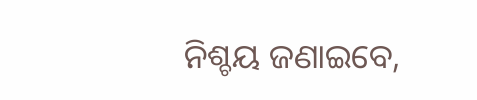ନିଶ୍ଚୟ ଜଣାଇବେ,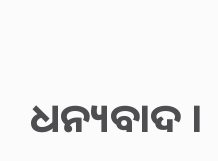ଧନ୍ୟବାଦ ।